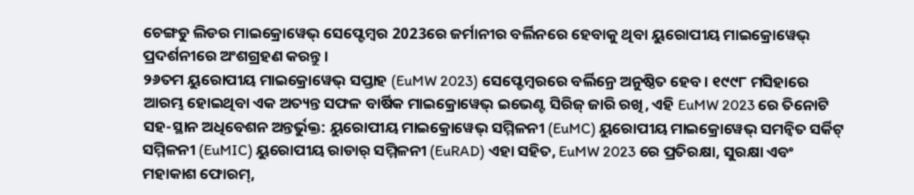ଚେଙ୍ଗଡୁ ଲିଡର ମାଇକ୍ରୋୱେଭ୍ ସେପ୍ଟେମ୍ବର 2023ରେ ଜର୍ମାନୀର ବର୍ଲିନରେ ହେବାକୁ ଥିବା ୟୁରୋପୀୟ ମାଇକ୍ରୋୱେଭ୍ ପ୍ରଦର୍ଶନୀରେ ଅଂଶଗ୍ରହଣ କରନ୍ତୁ।
୨୬ତମ ୟୁରୋପୀୟ ମାଇକ୍ରୋୱେଭ୍ ସପ୍ତାହ (EuMW 2023) ସେପ୍ଟେମ୍ବରରେ ବର୍ଲିନ୍ରେ ଅନୁଷ୍ଠିତ ହେବ। ୧୯୯୮ ମସିହାରେ ଆରମ୍ଭ ହୋଇଥିବା ଏକ ଅତ୍ୟନ୍ତ ସଫଳ ବାର୍ଷିକ ମାଇକ୍ରୋୱେଭ୍ ଇଭେଣ୍ଟ ସିରିଜ୍ ଜାରି ରଖି, ଏହି EuMW 2023 ରେ ତିନୋଟି ସହ-ସ୍ଥାନ ଅଧିବେଶନ ଅନ୍ତର୍ଭୁକ୍ତ: ୟୁରୋପୀୟ ମାଇକ୍ରୋୱେଭ୍ ସମ୍ମିଳନୀ (EuMC) ୟୁରୋପୀୟ ମାଇକ୍ରୋୱେଭ୍ ସମନ୍ୱିତ ସର୍କିଟ୍ ସମ୍ମିଳନୀ (EuMIC) ୟୁରୋପୀୟ ରାଡାର୍ ସମ୍ମିଳନୀ (EuRAD) ଏହା ସହିତ, EuMW 2023 ରେ ପ୍ରତିରକ୍ଷା, ସୁରକ୍ଷା ଏବଂ ମହାକାଶ ଫୋରମ୍,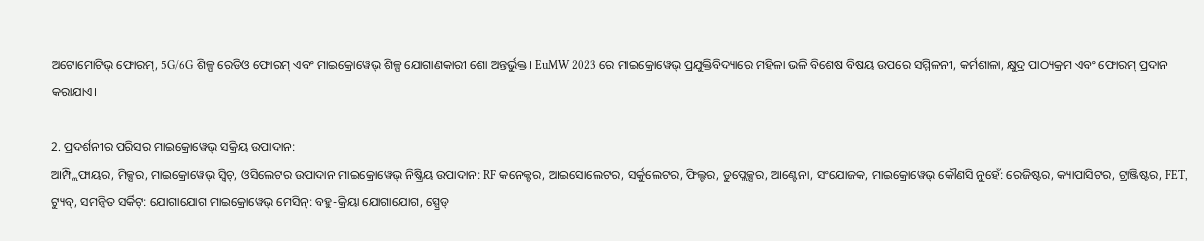ଅଟୋମୋଟିଭ୍ ଫୋରମ୍, 5G/6G ଶିଳ୍ପ ରେଡିଓ ଫୋରମ୍ ଏବଂ ମାଇକ୍ରୋୱେଭ୍ ଶିଳ୍ପ ଯୋଗାଣକାରୀ ଶୋ ଅନ୍ତର୍ଭୁକ୍ତ। EuMW 2023 ରେ ମାଇକ୍ରୋୱେଭ୍ ପ୍ରଯୁକ୍ତିବିଦ୍ୟାରେ ମହିଳା ଭଳି ବିଶେଷ ବିଷୟ ଉପରେ ସମ୍ମିଳନୀ, କର୍ମଶାଳା, କ୍ଷୁଦ୍ର ପାଠ୍ୟକ୍ରମ ଏବଂ ଫୋରମ୍ ପ୍ରଦାନ କରାଯାଏ।

2. ପ୍ରଦର୍ଶନୀର ପରିସର ମାଇକ୍ରୋୱେଭ୍ ସକ୍ରିୟ ଉପାଦାନ:
ଆମ୍ପ୍ଲିଫାୟର, ମିକ୍ସର, ମାଇକ୍ରୋୱେଭ୍ ସ୍ୱିଚ୍, ଓସିଲେଟର ଉପାଦାନ ମାଇକ୍ରୋୱେଭ୍ ନିଷ୍କ୍ରିୟ ଉପାଦାନ: RF କନେକ୍ଟର, ଆଇସୋଲେଟର, ସର୍କୁଲେଟର, ଫିଲ୍ଟର, ଡୁପ୍ଲେକ୍ସର, ଆଣ୍ଟେନା, ସଂଯୋଜକ, ମାଇକ୍ରୋୱେଭ୍ କୌଣସି ନୁହେଁ: ରେଜିଷ୍ଟର, କ୍ୟାପାସିଟର, ଟ୍ରାଞ୍ଜିଷ୍ଟର, FET, ଟ୍ୟୁବ୍, ସମନ୍ୱିତ ସର୍କିଟ୍: ଯୋଗାଯୋଗ ମାଇକ୍ରୋୱେଭ୍ ମେସିନ୍: ବହୁ-କ୍ରିୟା ଯୋଗାଯୋଗ, ସ୍ପ୍ରେଡ୍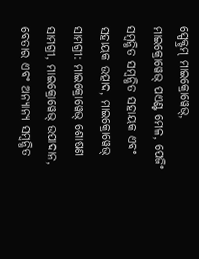ସ୍ପେକ୍ଟ୍ରମ୍ ମାଇକ୍ରୋୱେଭ୍, ମାଇକ୍ରୋୱେଭ୍ ପଏଣ୍ଟ ମେଳ, ପେଜିଂ ସମ୍ବନ୍ଧିତ ସମ୍ବନ୍ଧିତ ସହାୟକ ଏବଂ ସହାୟକ ଉତ୍ପାଦ, ମାଇକ୍ରୋୱେଭ୍ ସାମଗ୍ରୀ: ମାଇକ୍ରୋୱେଭ୍ ଶୋଷଣ ସାମଗ୍ରୀ, ମାଇକ୍ରୋୱେଭ୍ ଉପାଦାନ, ବେତାର ଏବଂ ଅନ୍ୟାନ୍ୟ ସମ୍ବନ୍ଧିତ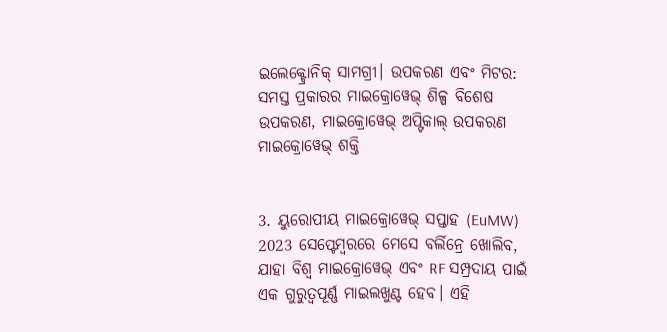ଇଲେକ୍ଟ୍ରୋନିକ୍ ସାମଗ୍ରୀ। ଉପକରଣ ଏବଂ ମିଟର: ସମସ୍ତ ପ୍ରକାରର ମାଇକ୍ରୋୱେଭ୍ ଶିଳ୍ପ ବିଶେଷ ଉପକରଣ, ମାଇକ୍ରୋୱେଭ୍ ଅପ୍ଟିକାଲ୍ ଉପକରଣ ମାଇକ୍ରୋୱେଭ୍ ଶକ୍ତି


3. ୟୁରୋପୀୟ ମାଇକ୍ରୋୱେଭ୍ ସପ୍ତାହ (EuMW) 2023 ସେପ୍ଟେମ୍ବରରେ ମେସେ ବର୍ଲିନ୍ରେ ଖୋଲିବ, ଯାହା ବିଶ୍ୱ ମାଇକ୍ରୋୱେଭ୍ ଏବଂ RF ସମ୍ପ୍ରଦାୟ ପାଇଁ ଏକ ଗୁରୁତ୍ୱପୂର୍ଣ୍ଣ ମାଇଲଖୁଣ୍ଟ ହେବ। ଏହି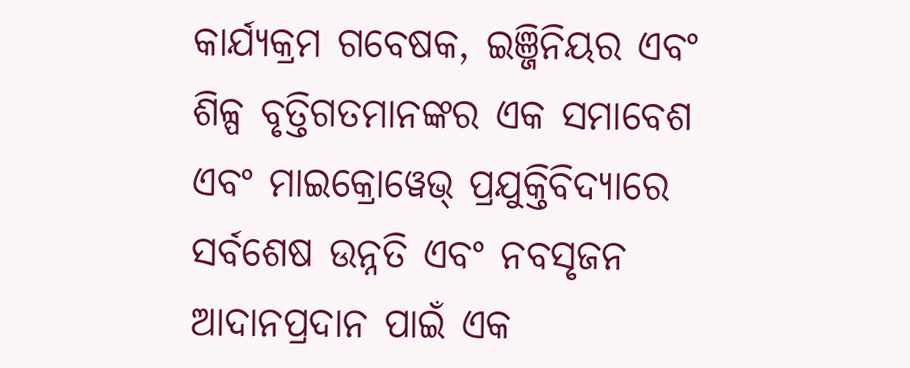କାର୍ଯ୍ୟକ୍ରମ ଗବେଷକ, ଇଞ୍ଜିନିୟର ଏବଂ ଶିଳ୍ପ ବୃତ୍ତିଗତମାନଙ୍କର ଏକ ସମାବେଶ ଏବଂ ମାଇକ୍ରୋୱେଭ୍ ପ୍ରଯୁକ୍ତିବିଦ୍ୟାରେ ସର୍ବଶେଷ ଉନ୍ନତି ଏବଂ ନବସୃଜନ ଆଦାନପ୍ରଦାନ ପାଇଁ ଏକ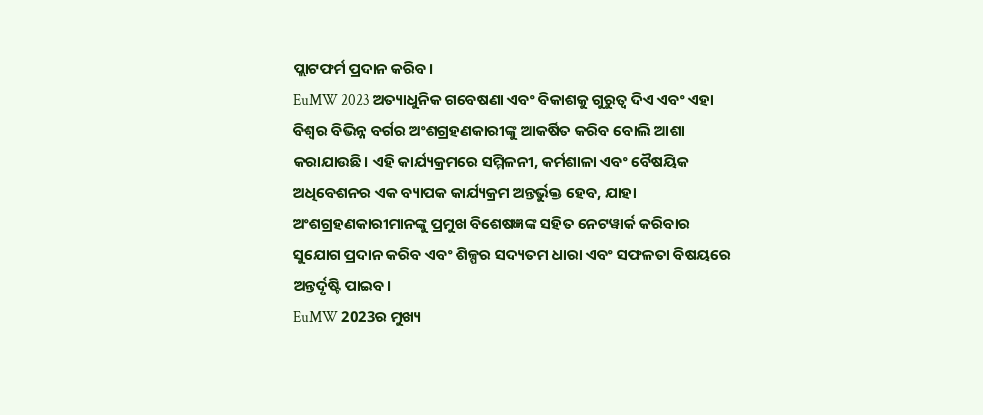ପ୍ଲାଟଫର୍ମ ପ୍ରଦାନ କରିବ।
EuMW 2023 ଅତ୍ୟାଧୁନିକ ଗବେଷଣା ଏବଂ ବିକାଶକୁ ଗୁରୁତ୍ୱ ଦିଏ ଏବଂ ଏହା ବିଶ୍ୱର ବିଭିନ୍ନ ବର୍ଗର ଅଂଶଗ୍ରହଣକାରୀଙ୍କୁ ଆକର୍ଷିତ କରିବ ବୋଲି ଆଶା କରାଯାଉଛି। ଏହି କାର୍ଯ୍ୟକ୍ରମରେ ସମ୍ମିଳନୀ, କର୍ମଶାଳା ଏବଂ ବୈଷୟିକ ଅଧିବେଶନର ଏକ ବ୍ୟାପକ କାର୍ଯ୍ୟକ୍ରମ ଅନ୍ତର୍ଭୁକ୍ତ ହେବ, ଯାହା ଅଂଶଗ୍ରହଣକାରୀମାନଙ୍କୁ ପ୍ରମୁଖ ବିଶେଷଜ୍ଞଙ୍କ ସହିତ ନେଟୱାର୍କ କରିବାର ସୁଯୋଗ ପ୍ରଦାନ କରିବ ଏବଂ ଶିଳ୍ପର ସଦ୍ୟତମ ଧାରା ଏବଂ ସଫଳତା ବିଷୟରେ ଅନ୍ତର୍ଦୃଷ୍ଟି ପାଇବ।
EuMW 2023ର ମୁଖ୍ୟ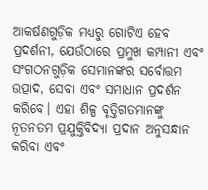ଆକର୍ଷଣଗୁଡ଼ିକ ମଧ୍ୟରୁ ଗୋଟିଏ ହେବ ପ୍ରଦର୍ଶନୀ, ଯେଉଁଠାରେ ପ୍ରମୁଖ କମ୍ପାନୀ ଏବଂ ସଂଗଠନଗୁଡ଼ିକ ସେମାନଙ୍କର ସର୍ବୋତ୍ତମ ଉତ୍ପାଦ, ସେବା ଏବଂ ସମାଧାନ ପ୍ରଦର୍ଶନ କରିବେ। ଏହା ଶିଳ୍ପ ବୃତ୍ତିଗତମାନଙ୍କୁ ନୂତନତମ ପ୍ରଯୁକ୍ତିବିଦ୍ୟା ପ୍ରଦାନ ଅନୁସନ୍ଧାନ କରିବା ଏବଂ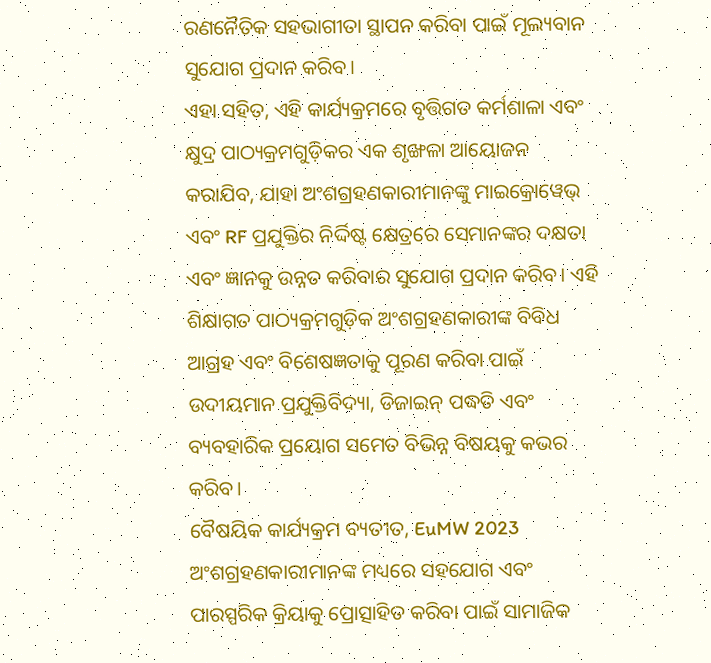ରଣନୈତିକ ସହଭାଗୀତା ସ୍ଥାପନ କରିବା ପାଇଁ ମୂଲ୍ୟବାନ ସୁଯୋଗ ପ୍ରଦାନ କରିବ।
ଏହା ସହିତ, ଏହି କାର୍ଯ୍ୟକ୍ରମରେ ବୃତ୍ତିଗତ କର୍ମଶାଳା ଏବଂ କ୍ଷୁଦ୍ର ପାଠ୍ୟକ୍ରମଗୁଡ଼ିକର ଏକ ଶୃଙ୍ଖଳା ଆୟୋଜନ କରାଯିବ, ଯାହା ଅଂଶଗ୍ରହଣକାରୀମାନଙ୍କୁ ମାଇକ୍ରୋୱେଭ୍ ଏବଂ RF ପ୍ରଯୁକ୍ତିର ନିର୍ଦ୍ଦିଷ୍ଟ କ୍ଷେତ୍ରରେ ସେମାନଙ୍କର ଦକ୍ଷତା ଏବଂ ଜ୍ଞାନକୁ ଉନ୍ନତ କରିବାର ସୁଯୋଗ ପ୍ରଦାନ କରିବ। ଏହି ଶିକ୍ଷାଗତ ପାଠ୍ୟକ୍ରମଗୁଡ଼ିକ ଅଂଶଗ୍ରହଣକାରୀଙ୍କ ବିବିଧ ଆଗ୍ରହ ଏବଂ ବିଶେଷଜ୍ଞତାକୁ ପୂରଣ କରିବା ପାଇଁ ଉଦୀୟମାନ ପ୍ରଯୁକ୍ତିବିଦ୍ୟା, ଡିଜାଇନ୍ ପଦ୍ଧତି ଏବଂ ବ୍ୟବହାରିକ ପ୍ରୟୋଗ ସମେତ ବିଭିନ୍ନ ବିଷୟକୁ କଭର କରିବ।
ବୈଷୟିକ କାର୍ଯ୍ୟକ୍ରମ ବ୍ୟତୀତ, EuMW 2023 ଅଂଶଗ୍ରହଣକାରୀମାନଙ୍କ ମଧ୍ୟରେ ସହଯୋଗ ଏବଂ ପାରସ୍ପରିକ କ୍ରିୟାକୁ ପ୍ରୋତ୍ସାହିତ କରିବା ପାଇଁ ସାମାଜିକ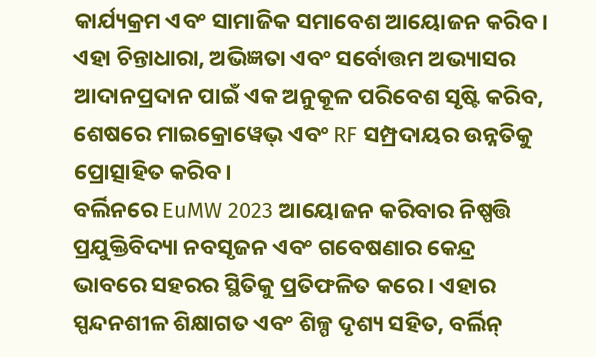କାର୍ଯ୍ୟକ୍ରମ ଏବଂ ସାମାଜିକ ସମାବେଶ ଆୟୋଜନ କରିବ। ଏହା ଚିନ୍ତାଧାରା, ଅଭିଜ୍ଞତା ଏବଂ ସର୍ବୋତ୍ତମ ଅଭ୍ୟାସର ଆଦାନପ୍ରଦାନ ପାଇଁ ଏକ ଅନୁକୂଳ ପରିବେଶ ସୃଷ୍ଟି କରିବ, ଶେଷରେ ମାଇକ୍ରୋୱେଭ୍ ଏବଂ RF ସମ୍ପ୍ରଦାୟର ଉନ୍ନତିକୁ ପ୍ରୋତ୍ସାହିତ କରିବ।
ବର୍ଲିନରେ EuMW 2023 ଆୟୋଜନ କରିବାର ନିଷ୍ପତ୍ତି ପ୍ରଯୁକ୍ତିବିଦ୍ୟା ନବସୃଜନ ଏବଂ ଗବେଷଣାର କେନ୍ଦ୍ର ଭାବରେ ସହରର ସ୍ଥିତିକୁ ପ୍ରତିଫଳିତ କରେ। ଏହାର ସ୍ପନ୍ଦନଶୀଳ ଶିକ୍ଷାଗତ ଏବଂ ଶିଳ୍ପ ଦୃଶ୍ୟ ସହିତ, ବର୍ଲିନ୍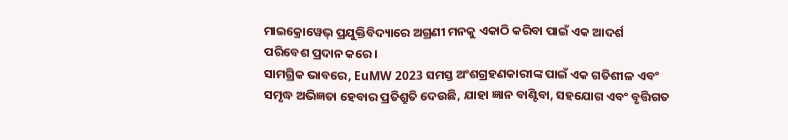ମାଇକ୍ରୋୱେଭ୍ ପ୍ରଯୁକ୍ତିବିଦ୍ୟାରେ ଅଗ୍ରଣୀ ମନକୁ ଏକାଠି କରିବା ପାଇଁ ଏକ ଆଦର୍ଶ ପରିବେଶ ପ୍ରଦାନ କରେ।
ସାମଗ୍ରିକ ଭାବରେ, EuMW 2023 ସମସ୍ତ ଅଂଶଗ୍ରହଣକାରୀଙ୍କ ପାଇଁ ଏକ ଗତିଶୀଳ ଏବଂ ସମୃଦ୍ଧ ଅଭିଜ୍ଞତା ହେବାର ପ୍ରତିଶ୍ରୁତି ଦେଉଛି, ଯାହା ଜ୍ଞାନ ବାଣ୍ଟିବା, ସହଯୋଗ ଏବଂ ବୃତ୍ତିଗତ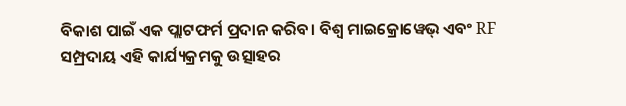ବିକାଶ ପାଇଁ ଏକ ପ୍ଲାଟଫର୍ମ ପ୍ରଦାନ କରିବ। ବିଶ୍ୱ ମାଇକ୍ରୋୱେଭ୍ ଏବଂ RF ସମ୍ପ୍ରଦାୟ ଏହି କାର୍ଯ୍ୟକ୍ରମକୁ ଉତ୍ସାହର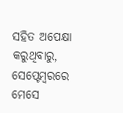ସହିତ ଅପେକ୍ଷା କରୁଥିବାରୁ, ସେପ୍ଟେମ୍ବରରେ ମେସେ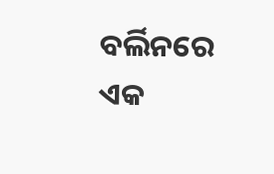ବର୍ଲିନରେ ଏକ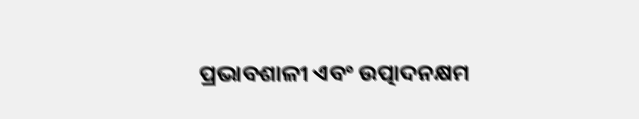ପ୍ରଭାବଶାଳୀ ଏବଂ ଉତ୍ପାଦନକ୍ଷମ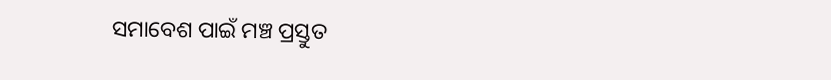ସମାବେଶ ପାଇଁ ମଞ୍ଚ ପ୍ରସ୍ତୁତ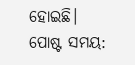ହୋଇଛି।
ପୋଷ୍ଟ ସମୟ: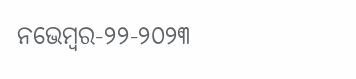ନଭେମ୍ବର-୨୨-୨୦୨୩